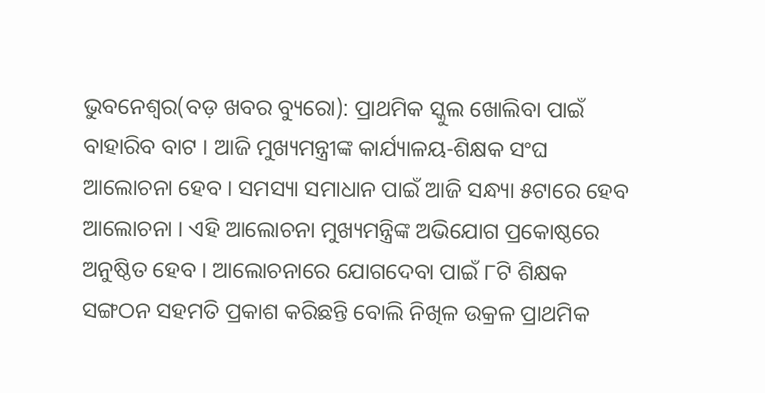ଭୁବନେଶ୍ୱର(ବଡ଼ ଖବର ବ୍ୟୁରୋ): ପ୍ରାଥମିକ ସ୍କୁଲ ଖୋଲିବା ପାଇଁ ବାହାରିବ ବାଟ । ଆଜି ମୁଖ୍ୟମନ୍ତ୍ରୀଙ୍କ କାର୍ଯ୍ୟାଳୟ-ଶିକ୍ଷକ ସଂଘ ଆଲୋଚନା ହେବ । ସମସ୍ୟା ସମାଧାନ ପାଇଁ ଆଜି ସନ୍ଧ୍ୟା ୫ଟାରେ ହେବ ଆଲୋଚନା । ଏହି ଆଲୋଚନା ମୁଖ୍ୟମନ୍ତ୍ରିଙ୍କ ଅଭିଯୋଗ ପ୍ରକୋଷ୍ଠରେ ଅନୁଷ୍ଠିତ ହେବ । ଆଲୋଚନାରେ ଯୋଗଦେବା ପାଇଁ ୮ଟି ଶିକ୍ଷକ ସଙ୍ଗଠନ ସହମତି ପ୍ରକାଶ କରିଛନ୍ତି ବୋଲି ନିଖିଳ ଉକ୍ରଳ ପ୍ରାଥମିକ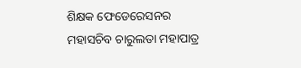ଶିକ୍ଷକ ଫେଡେରେସନର ମହାସଚିବ ଚାରୁଲତା ମହାପାତ୍ର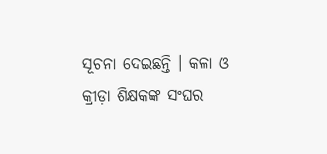ସୂଚନା ଦେଇଛନ୍ତି । କଳା ଓ କ୍ରୀଡ଼ା ଶିକ୍ଷକଙ୍କ ସଂଘର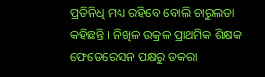ପ୍ରତିନିଧି ମଧ୍ୟ ରହିବେ ବୋଲି ଚାରୁଲତା କହିଛନ୍ତି । ନିଖିଳ ଉକ୍ରଳ ପ୍ରାଥମିକ ଶିକ୍ଷକ ଫେଡେରେସନ ପକ୍ଷରୁ ଡକରା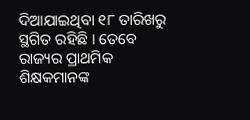ଦିଆଯାଇଥିବା ୧୮ ତାରିଖରୁ ସ୍ଥଗିତ ରହିଛି । ତେବେ ରାଜ୍ୟର ପ୍ରାଥମିକ ଶିକ୍ଷକମାନଙ୍କ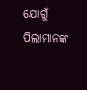ଯୋଗୁଁ ପିଲାମାନଙ୍କ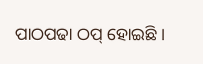ପାଠପଢା ଠପ୍ ହୋଇଛି ।